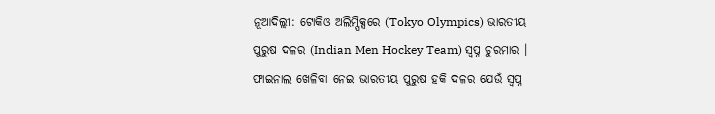ନୂଆଦିଲ୍ଲୀ: ଟୋକିଓ ଅଲିମ୍ପିକ୍ସରେ (Tokyo Olympics) ଭାରତୀୟ ପୁରୁଷ ଦଳର (Indian Men Hockey Team) ସ୍ବପ୍ନ ଚୁରମାର । ଫାଇନାଲ ଖେଳିବା ନେଇ ଭାରତୀୟ ପୁରୁଷ ହକି ଦଳର ଯେଉଁ ସ୍ବପ୍ନ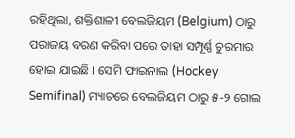ରହିଥିଲା, ଶକ୍ତିଶାଳୀ ବେଲଜିୟମ (Belgium) ଠାରୁ ପରାଜୟ ବରଣ କରିବା ପରେ ତାହା ସମ୍ପୂର୍ଣ୍ଣ ଚୁରମାର ହୋଇ ଯାଇଛି । ସେମି ଫାଇନାଲ (Hockey Semifinal) ମ୍ୟାଚରେ ବେଲଜିୟମ ଠାରୁ ୫-୨ ଗୋଲ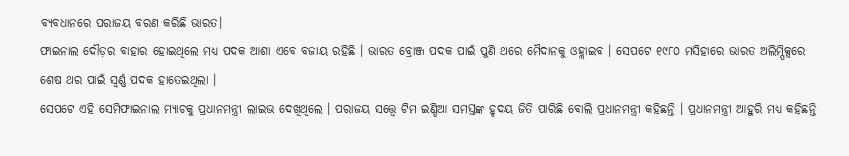ବ୍ୟବଧାନରେ ପରାଜୟ ବରଣ କରିଛି ଭାରତ।
ଫାଇନାଲ ଦୌଡ଼ର ବାହାର ହୋଇଥିଲେ ମଧ୍ୟ ପଦକ ଆଶା ଏବେ ବଜାୟ ରହିଛି । ଭାରତ ବ୍ରୋଞ୍ଜ ପଦକ ପାଇଁ ପୁଣି ଥରେ ମୈଦାନକୁ ଓହ୍ଲାଇବ । ସେପଟେ ୧୯୮୦ ମସିହାରେ ଭାରତ ଅଲିମ୍ପିକ୍ସରେ ଶେଷ ଥର ପାଇଁ ସ୍ବର୍ଣ୍ଣ ପଦକ ହାତେଇଥିଲା ।
ସେପଟେ ଏହି ସେମିଫାଇନାଲ ମ୍ୟାଚକୁ ପ୍ରଧାନମନ୍ତ୍ରୀ ଲାଇଭ ଦେଖିଥିଲେ । ପରାଜୟ ସତ୍ତ୍ବେ ଟିମ ଇଣ୍ଡିଆ ସମସ୍ତଙ୍କ ହୃଦୟ ଜିତି ପାରିଛି ବୋଲି ପ୍ରଧାନମନ୍ତ୍ରୀ କହିଛନ୍ତି । ପ୍ରଧାନମନ୍ତ୍ରୀ ଆହୁରି ମଧ୍ୟ କହିଛନ୍ତି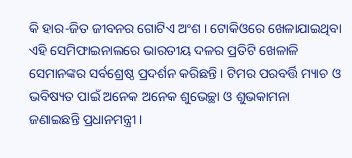କି ହାର-ଜିତ ଜୀବନର ଗୋଟିଏ ଅଂଶ । ଟୋକିଓରେ ଖେଳାଯାଇଥିବା ଏହି ସେମିଫାଇନାଲରେ ଭାରତୀୟ ଦଳର ପ୍ରତିଟି ଖେଳାଳି ସେମାନଙ୍କର ସର୍ବଶ୍ରେଷ୍ଠ ପ୍ରଦର୍ଶନ କରିଛନ୍ତି । ଟିମର ପରବର୍ତ୍ତି ମ୍ୟାଚ ଓ ଭବିଷ୍ୟତ ପାଇଁ ଅନେକ ଅନେକ ଶୁଭେଚ୍ଛା ଓ ଶୁଭକାମନା ଜଣାଇଛନ୍ତି ପ୍ରଧାନମନ୍ତ୍ରୀ ।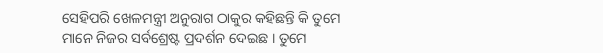ସେହିପରି ଖେଳମନ୍ତ୍ରୀ ଅନୁରାଗ ଠାକୁର କହିଛନ୍ତି କି ତୁମେ ମାନେ ନିଜର ସର୍ବଶ୍ରେଷ୍ଟ ପ୍ରଦର୍ଶନ ଦେଇଛ । ତୁମେ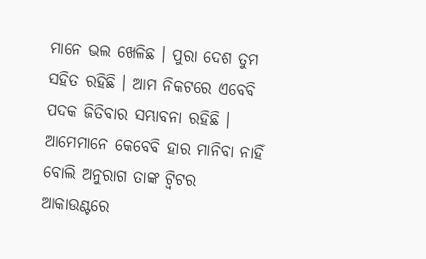ମାନେ ଭଲ ଖେଳିଛ । ପୁରା ଦେଶ ତୁମ ସହିତ ରହିଛି । ଆମ ନିକଟରେ ଏବେବି ପଦକ ଜିତିବାର ସମ୍ଭାବନା ରହିଛି । ଆମେମାନେ କେବେବି ହାର ମାନିବା ନାହିଁ ବୋଲି ଅନୁରାଗ ତାଙ୍କ ଟ୍ବିଟର ଆକାଉଣ୍ଟରେ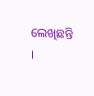ଲେଖିଛନ୍ତି ।